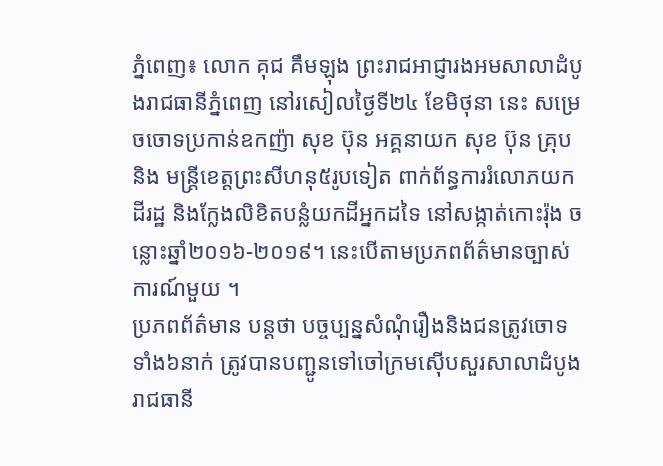ភ្នំពេញ៖ លោក គុជ គឹមឡុង ព្រះរាជអាជ្ញារងអមសាលាដំបូងរាជធានីភ្នំពេញ នៅរសៀលថ្ងៃទី២៤ ខែមិថុនា នេះ សម្រេចចោទប្រកាន់ឧកញ៉ា សុខ ប៊ុន អគ្គនាយក សុខ ប៊ុន គ្រុប និង មន្ត្រីខេត្តព្រះសីហនុ៥រូបទៀត ពាក់ព័ន្ធការរំលោភយកដីរដ្ឋ និងក្លែងលិខិតបន្លំយកដីអ្នកដទៃ នៅសង្កាត់កោះរ៉ុង ចន្លោះឆ្នាំ២០១៦-២០១៩។ នេះបើតាមប្រភពព័ត៌មានច្បាស់ការណ៍មួយ ។
ប្រភពព័ត៌មាន បន្តថា បច្ចប្បន្នសំណុំរឿងនិងជនត្រូវចោទទាំង៦នាក់ ត្រូវបានបញ្ជូនទៅចៅក្រមស៊ើបសួរសាលាដំបូងរាជធានី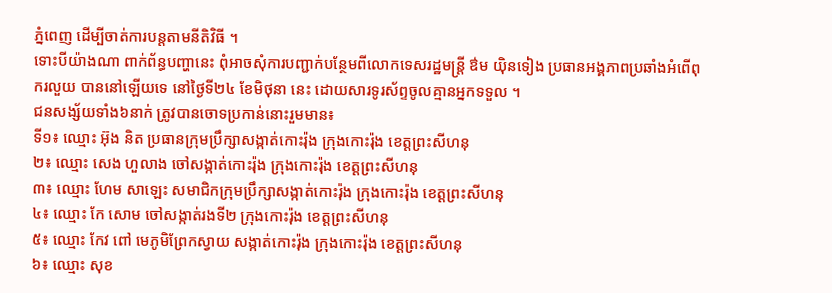ភ្នំពេញ ដើម្បីចាត់ការបន្តតាមនីតិវិធី ។
ទោះបីយ៉ាងណា ពាក់ព័ន្ធបញ្ហានេះ ពុំអាចសុំការបញ្ជាក់បន្ថែមពីលោកទេសរដ្ឋមន្ត្រី ឳម យ៉ិនទៀង ប្រធានអង្គភាពប្រឆាំងអំពើពុករលួយ បាននៅឡើយទេ នៅថ្ងៃទី២៤ ខែមិថុនា នេះ ដោយសារទូរស័ព្ទចូលគ្មានអ្នកទទួល ។
ជនសង្ស័យទាំង៦នាក់ ត្រូវបានចោទប្រកាន់នោះរួមមាន៖
ទី១៖ ឈ្មោះ អ៊ុង និត ប្រធានក្រុមប្រឹក្សាសង្កាត់កោះរ៉ុង ក្រុងកោះរ៉ុង ខេត្តព្រះសីហនុ
២៖ ឈ្មោះ សេង ហួលាង ចៅសង្កាត់កោះរ៉ុង ក្រុងកោះរ៉ុង ខេត្តព្រះសីហនុ
៣៖ ឈ្មោះ ហែម សាឡេះ សមាជិកក្រុមប្រឹក្សាសង្កាត់កោះរ៉ុង ក្រុងកោះរ៉ុង ខេត្តព្រះសីហនុ
៤៖ ឈ្មោះ កែ សោម ចៅសង្កាត់រងទី២ ក្រុងកោះរ៉ុង ខេត្តព្រះសីហនុ
៥៖ ឈ្មោះ កែវ ពៅ មេភូមិព្រែកស្វាយ សង្កាត់កោះរ៉ុង ក្រុងកោះរ៉ុង ខេត្តព្រះសីហនុ
៦៖ ឈ្មោះ សុខ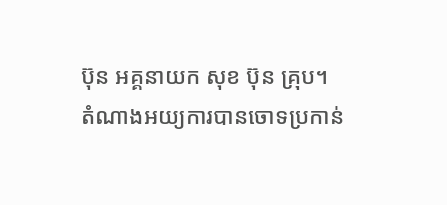ប៊ុន អគ្គនាយក សុខ ប៊ុន គ្រុប។
តំណាងអយ្យការបានចោទប្រកាន់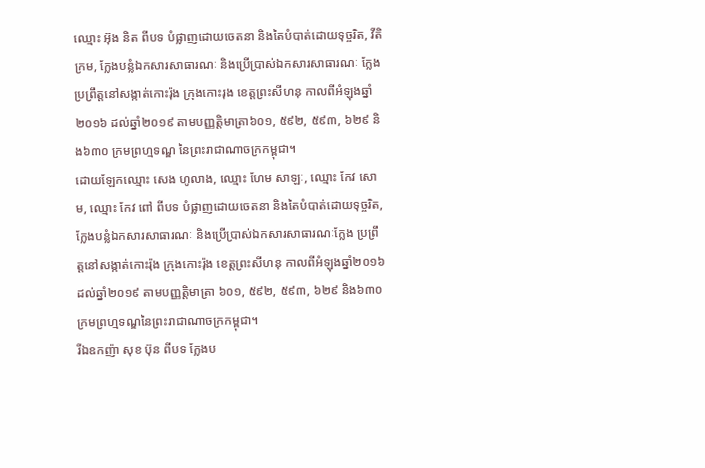ឈ្មោះ អ៊ុង និត ពីបទ បំផ្លាញដោយចេតនា និងតៃបំបាត់ដោយទុច្ចរិត, វីតិក្រម, ក្លែងបន្លំឯកសារសាធារណៈ និងប្រើប្រាស់ឯកសារសាធារណៈ ក្លែងប្រព្រឹត្តនៅសង្កាត់កោះរ៉ុង ក្រុងកោះរុង ខេត្តព្រះសីហនុ កាលពីអំឡុងឆ្នាំ២០១៦ ដល់ឆ្នាំ២០១៩ តាមបញ្ញត្តិមាត្រា៦០១, ៥៩២, ៥៩៣, ៦២៩ និង៦៣០ ក្រមព្រហ្មទណ្ឌ នៃព្រះរាជាណាចក្រកម្ពុជា។
ដោយឡែកឈ្មោះ សេង ហូលាង, ឈ្មោះ ហែម សាឡៈ, ឈ្មោះ កែវ សោម, ឈ្មោះ កែវ ពៅ ពីបទ បំផ្លាញដោយចេតនា និងតៃបំបាត់ដោយទុច្ចរិត, ក្លែងបន្លំឯកសារសាធារណៈ និងប្រើប្រាស់ឯកសារសាធារណៈក្លែង ប្រព្រឹត្តនៅសង្កាត់កោះរ៉ុង ក្រុងកោះរ៉ុង ខេត្តព្រះសីហនុ កាលពីអំឡុងឆ្នាំ២០១៦ ដល់ឆ្នាំ២០១៩ តាមបញ្ញត្តិមាត្រា ៦០១, ៥៩២, ៥៩៣, ៦២៩ និង៦៣០ ក្រមព្រហ្មទណ្ឌនៃព្រះរាជាណាចក្រកម្ពុជា។
រីឯឧកញ៉ា សុខ ប៊ុន ពីបទ ក្លែងប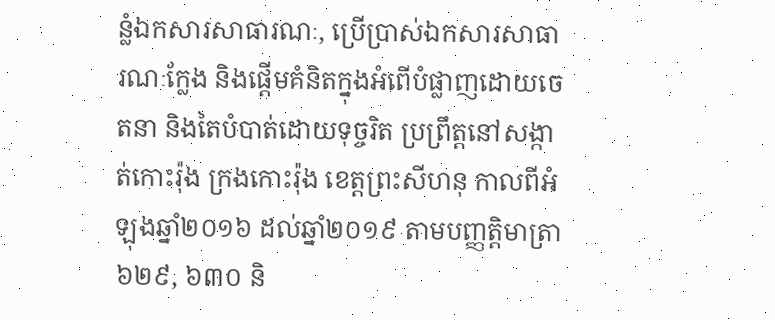ន្លំឯកសារសាធារណៈ, ប្រើប្រាស់ឯកសារសាធារណៈក្លែង និងផ្តើមគំនិតក្នុងអំពើបំផ្លាញដោយចេតនា និងតៃបំបាត់ដោយទុច្ចរិត ប្រព្រឹត្តនៅសង្កាត់កោះរ៉ុង ក្រងកោះរ៉ុង ខេត្តព្រះសីហនុ កាលពីអំឡុងឆ្នាំ២០១៦ ដល់ឆ្នាំ២០១៩ តាមបញ្ញត្តិមាត្រា ៦២៩, ៦៣០ និ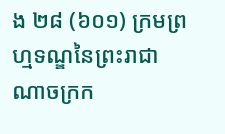ង ២៨ (៦០១) ក្រមព្រហ្មទណ្ឌនៃព្រះរាជាណាចក្រក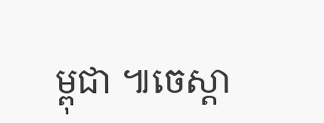ម្ពុជា ៕ចេស្តា